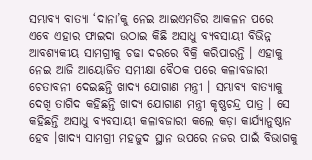ସମ୍ଭାବ୍ୟ ବାତ୍ୟା ‘ଦାନା’କୁ ନେଇ ଆଇଏମଡିର ଆକଳନ ପରେ ଏବେ ଏହାର ଫାଇଦା ଉଠାଇ କିଛି ଅସାଧୁ ବ୍ୟବସାୟୀ ବିଭିନ୍ନ ଆବଶ୍ୟକୀୟ ସାମଗ୍ରୀକୁ ଚଢା ଦରରେ ବିକ୍ରି କରିପାରନ୍ତି । ଏହାକୁ ନେଇ ଆଜି ଆୟୋଜିତ ସମୀକ୍ଷା ବୈଠକ ପରେ କଳାବଜାରୀ ଚେତାବନୀ ଦେଇଛନ୍ତି ଖାଦ୍ୟ ଯୋଗାଣ ମନ୍ତ୍ରୀ । ସମ୍ଭାବ୍ୟ ବାତ୍ୟାକୁ ଦେଖି ତାଗିଦ କହିଛନ୍ତି ଖାଦ୍ୟ ଯୋଗାଣ ମନ୍ତ୍ରୀ କୃଷ୍ଣଚନ୍ଦ୍ର ପାତ୍ର । ସେ କହିଛନ୍ତି ଅସାଧୁ ବ୍ୟବସାୟୀ କଳାବଜାରୀ କଲେ କଡ଼ା କାର୍ଯ୍ୟାନୁଷ୍ଠାନ ହେବ ।ଖାଦ୍ୟ ସାମଗ୍ରୀ ମହଜୁଦ ସ୍ଥାନ ଉପରେ ନଜର ପାଇଁ ବିଭାଗକୁ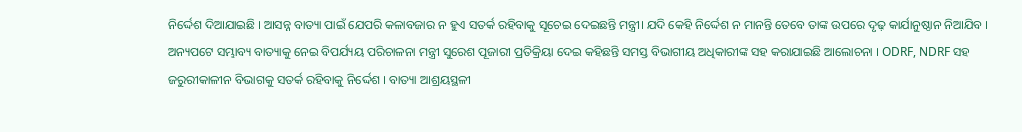ନିର୍ଦ୍ଦେଶ ଦିଆଯାଇଛି । ଆସନ୍ନ ବାତ୍ୟା ପାଇଁ ଯେପରି କଳାବଜାର ନ ହୁଏ ସତର୍କ ରହିବାକୁ ସୂଚେଇ ଦେଇଛନ୍ତି ମନ୍ତ୍ରୀ। ଯଦି କେହି ନିର୍ଦ୍ଦେଶ ନ ମାନନ୍ତି ତେବେ ତାଙ୍କ ଉପରେ ଦୃଢ଼ କାର୍ଯାନୁଷ୍ଠାନ ନିଆଯିବ । ଅନ୍ୟପଟେ ସମ୍ଭାବ୍ୟ ବାତ୍ୟାକୁ ନେଇ ବିପର୍ଯ୍ୟୟ ପରିଚାଳନା ମନ୍ତ୍ରୀ ସୁରେଶ ପୂଜାରୀ ପ୍ରତିକ୍ରିୟା ଦେଇ କହିଛନ୍ତି ସମସ୍ତ ବିଭାଗୀୟ ଅଧିକାରୀଙ୍କ ସହ କରାଯାଇଛି ଆଲୋଚନା । ODRF, NDRF ସହ ଜରୁରୀକାଳୀନ ବିଭାଗକୁ ସତର୍କ ରହିବାକୁ ନିର୍ଦ୍ଦେଶ । ବାତ୍ୟା ଆଶ୍ରୟସ୍ଥଳୀ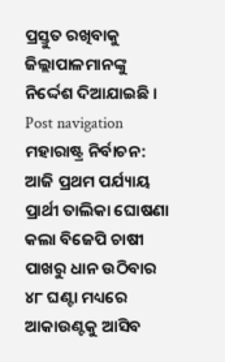ପ୍ରସ୍ତୁତ ରଖିବାକୁ ଜିଲ୍ଲାପାଳମାନଙ୍କୁ ନିର୍ଦ୍ଦେଶ ଦିଆଯାଇଛି । Post navigation ମହାରାଷ୍ଟ୍ର ନିର୍ବାଚନ: ଆଜି ପ୍ରଥମ ପର୍ଯ୍ୟାୟ ପ୍ରାର୍ଥୀ ତାଲିକା ଘୋଷଣା କଲା ବିଜେପି ଚାଷୀ ପାଖରୁ ଧାନ ଉଠିବାର ୪୮ ଘଣ୍ଟା ମଧ୍ୟରେ ଆକାଉଣ୍ଟକୁ ଆସିବ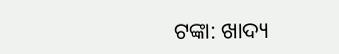ଟଙ୍କା: ଖାଦ୍ୟ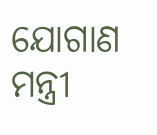ଯୋଗାଣ ମନ୍ତ୍ରୀ